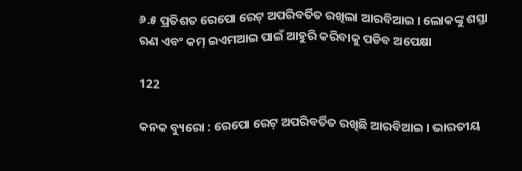୬.୫ ପ୍ରତିଶତ ରେପୋ ରେଟ୍ ଅପରିବର୍ତିତ ରଖିଲା ଆରବିଆଇ । ଲୋକଙ୍କୁ ଶସ୍ତା ଋଣ ଏବଂ କମ୍ ଇଏମଆଇ ପାଇଁ ଆହୁରି କରିବାକୁ ପଡିବ ଅପେକ୍ଷା

122

କନକ ବ୍ୟୁରୋ : ରେପୋ ରେଟ୍ ଅପରିବର୍ତିତ ରଖିଛି ଆରବିଆଇ । ଭାରତୀୟ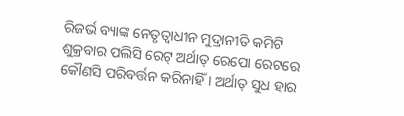ରିଜର୍ଭ ବ୍ୟାଙ୍କ ନେତୃତ୍ୱାଧୀନ ମୁଦ୍ରାନୀତି କମିଟି ଶୁକ୍ରବାର ପଲିସି ରେଟ୍ ଅର୍ଥାତ୍ ରେପୋ ରେଟରେ କୌଣସି ପରିବର୍ତ୍ତନ କରିନାହିଁ । ଅର୍ଥାତ୍ ସୁଧ ହାର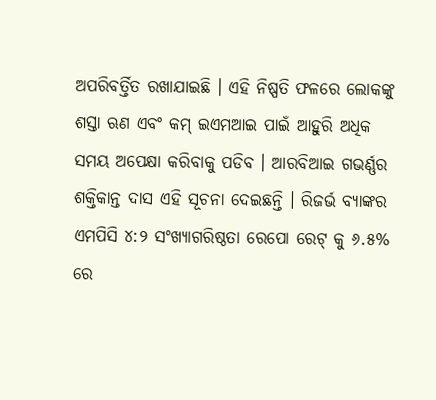ଅପରିବର୍ତ୍ତିତ ରଖାଯାଇଛି । ଏହି ନିଷ୍ପତି ଫଳରେ ଲୋକଙ୍କୁ ଶସ୍ତା ଋଣ ଏବଂ କମ୍ ଇଏମଆଇ ପାଇଁ ଆହୁରି ଅଧିକ ସମୟ ଅପେକ୍ଷା କରିବାକୁ ପଡିବ । ଆରବିଆଇ ଗଭର୍ଣ୍ଣର ଶକ୍ତିକାନ୍ତ ଦାସ ଏହି ସୂଚନା ଦେଇଛନ୍ତି । ରିଜର୍ଭ ବ୍ୟାଙ୍କର ଏମପିସି ୪:୨ ସଂଖ୍ୟାଗରିଷ୍ଠତା ରେପୋ ରେଟ୍ କୁ ୬.୫% ରେ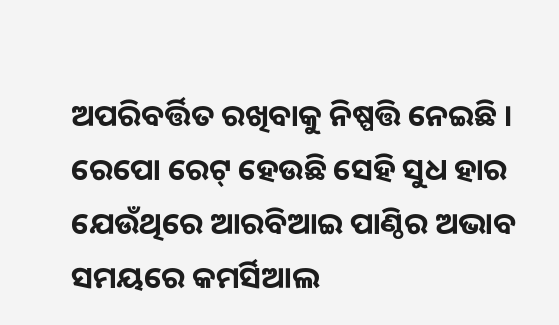ଅପରିବର୍ତ୍ତିତ ରଖିବାକୁ ନିଷ୍ପତ୍ତି ନେଇଛି । ରେପୋ ରେଟ୍ ହେଉଛି ସେହି ସୁଧ ହାର ଯେଉଁଥିରେ ଆରବିଆଇ ପାଣ୍ଠିର ଅଭାବ ସମୟରେ କମର୍ସିଆଲ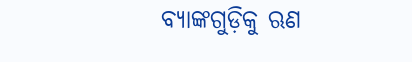ବ୍ୟାଙ୍କଗୁଡ଼ିକୁ ଋଣ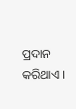ପ୍ରଦାନ କରିଥାଏ ।